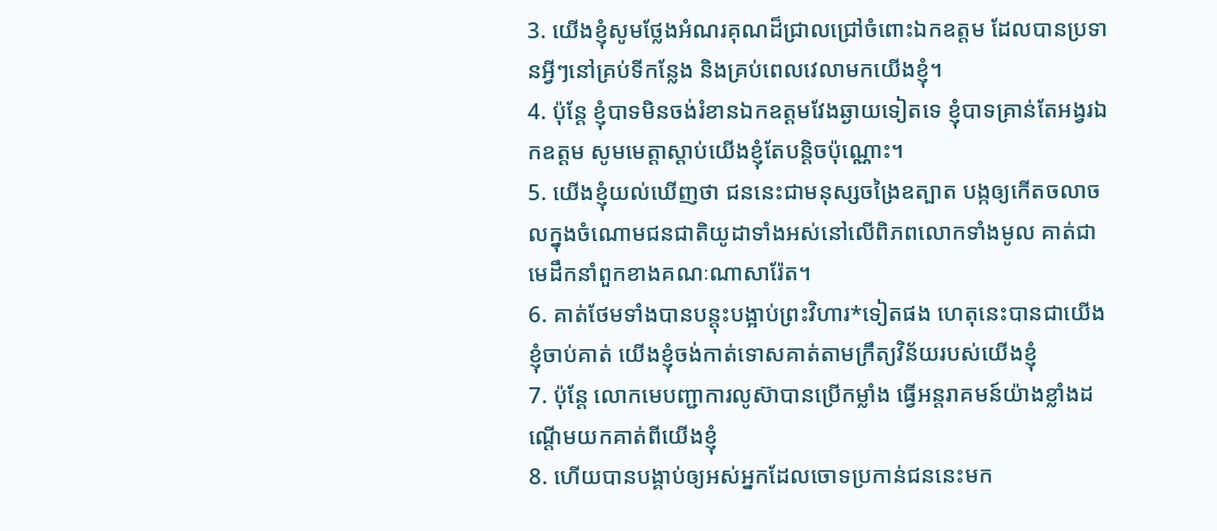3. យើងខ្ញុំសូមថ្លែងអំណរគុណដ៏ជ្រាលជ្រៅចំពោះឯកឧត្ដម ដែលបានប្រទានអ្វីៗនៅគ្រប់ទីកន្លែង និងគ្រប់ពេលវេលាមកយើងខ្ញុំ។
4. ប៉ុន្តែ ខ្ញុំបាទមិនចង់រំខានឯកឧត្ដមវែងឆ្ងាយទៀតទេ ខ្ញុំបាទគ្រាន់តែអង្វរឯកឧត្ដម សូមមេត្តាស្ដាប់យើងខ្ញុំតែបន្តិចប៉ុណ្ណោះ។
5. យើងខ្ញុំយល់ឃើញថា ជននេះជាមនុស្សចង្រៃឧត្បាត បង្កឲ្យកើតចលាចលក្នុងចំណោមជនជាតិយូដាទាំងអស់នៅលើពិភពលោកទាំងមូល គាត់ជាមេដឹកនាំពួកខាងគណៈណាសារ៉ែត។
6. គាត់ថែមទាំងបានបន្តុះបង្អាប់ព្រះវិហារ*ទៀតផង ហេតុនេះបានជាយើងខ្ញុំចាប់គាត់ យើងខ្ញុំចង់កាត់ទោសគាត់តាមក្រឹត្យវិន័យរបស់យើងខ្ញុំ
7. ប៉ុន្តែ លោកមេបញ្ជាការលូស៊ាបានប្រើកម្លាំង ធ្វើអន្តរាគមន៍យ៉ាងខ្លាំងដណ្ដើមយកគាត់ពីយើងខ្ញុំ
8. ហើយបានបង្គាប់ឲ្យអស់អ្នកដែលចោទប្រកាន់ជននេះមក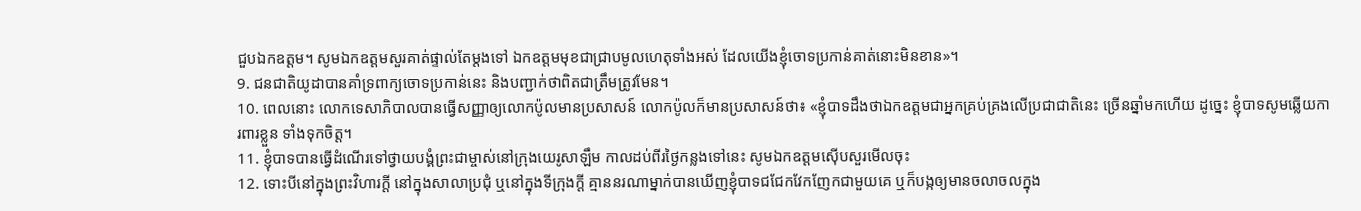ជួបឯកឧត្ដម។ សូមឯកឧត្ដមសួរគាត់ផ្ទាល់តែម្ដងទៅ ឯកឧត្ដមមុខជាជ្រាបមូលហេតុទាំងអស់ ដែលយើងខ្ញុំចោទប្រកាន់គាត់នោះមិនខាន»។
9. ជនជាតិយូដាបានគាំទ្រពាក្យចោទប្រកាន់នេះ និងបញ្ជាក់ថាពិតជាត្រឹមត្រូវមែន។
10. ពេលនោះ លោកទេសាភិបាលបានធ្វើសញ្ញាឲ្យលោកប៉ូលមានប្រសាសន៍ លោកប៉ូលក៏មានប្រសាសន៍ថា៖ «ខ្ញុំបាទដឹងថាឯកឧត្ដមជាអ្នកគ្រប់គ្រងលើប្រជាជាតិនេះ ច្រើនឆ្នាំមកហើយ ដូច្នេះ ខ្ញុំបាទសូមឆ្លើយការពារខ្លួន ទាំងទុកចិត្ត។
11. ខ្ញុំបាទបានធ្វើដំណើរទៅថ្វាយបង្គំព្រះជាម្ចាស់នៅក្រុងយេរូសាឡឹម កាលដប់ពីរថ្ងៃកន្លងទៅនេះ សូមឯកឧត្ដមស៊ើបសួរមើលចុះ
12. ទោះបីនៅក្នុងព្រះវិហារក្ដី នៅក្នុងសាលាប្រជុំ ឬនៅក្នុងទីក្រុងក្ដី គ្មាននរណាម្នាក់បានឃើញខ្ញុំបាទជជែកវែកញែកជាមួយគេ ឬក៏បង្កឲ្យមានចលាចលក្នុង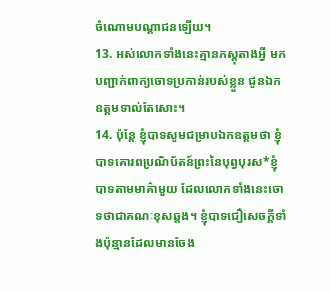ចំណោមបណ្ដាជនឡើយ។
13. អស់លោកទាំងនេះគ្មានភស្ដុតាងអ្វី មកបញ្ជាក់ពាក្យចោទប្រកាន់របស់ខ្លួន ជូនឯកឧត្ដមទាល់តែសោះ។
14. ប៉ុន្តែ ខ្ញុំបាទសូមជម្រាបឯកឧត្ដមថា ខ្ញុំបាទគោរពប្រណិប័តន៍ព្រះនៃបុព្វបុរស*ខ្ញុំបាទតាមមាគ៌ាមួយ ដែលលោកទាំងនេះចោទថាជាគណៈខុសឆ្គង។ ខ្ញុំបាទជឿសេចក្ដីទាំងប៉ុន្មានដែលមានចែង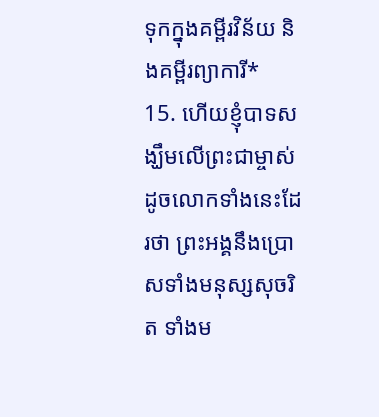ទុកក្នុងគម្ពីរវិន័យ និងគម្ពីរព្យាការី*
15. ហើយខ្ញុំបាទសង្ឃឹមលើព្រះជាម្ចាស់ ដូចលោកទាំងនេះដែរថា ព្រះអង្គនឹងប្រោសទាំងមនុស្សសុចរិត ទាំងម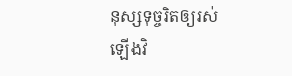នុស្សទុច្ចរិតឲ្យរស់ឡើងវិ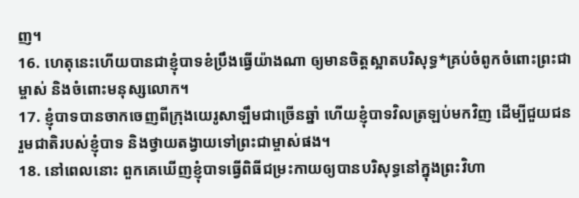ញ។
16. ហេតុនេះហើយបានជាខ្ញុំបាទខំប្រឹងធ្វើយ៉ាងណា ឲ្យមានចិត្តស្អាតបរិសុទ្ធ*គ្រប់ចំពូកចំពោះព្រះជាម្ចាស់ និងចំពោះមនុស្សលោក។
17. ខ្ញុំបាទបានចាកចេញពីក្រុងយេរូសាឡឹមជាច្រើនឆ្នាំ ហើយខ្ញុំបាទវិលត្រឡប់មកវិញ ដើម្បីជួយជនរួមជាតិរបស់ខ្ញុំបាទ និងថ្វាយតង្វាយទៅព្រះជាម្ចាស់ផង។
18. នៅពេលនោះ ពួកគេឃើញខ្ញុំបាទធ្វើពិធីជម្រះកាយឲ្យបានបរិសុទ្ធនៅក្នុងព្រះវិហា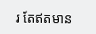រ តែឥតមាន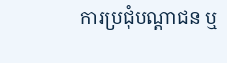ការប្រជុំបណ្ដាជន ឬ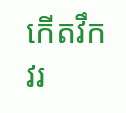កើតវឹកវរ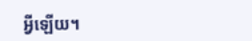អ្វីឡើយ។